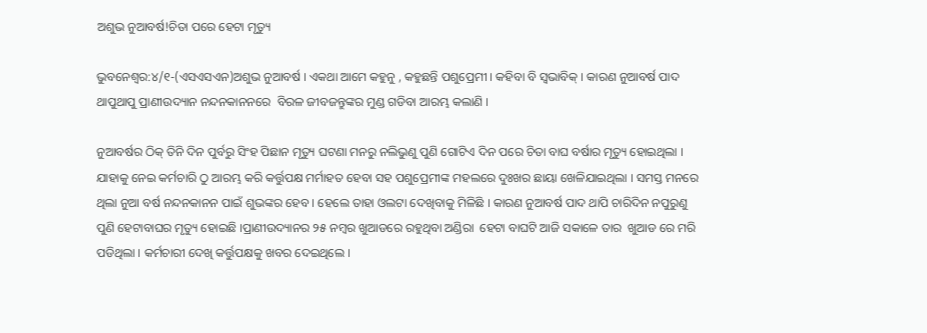ଅଶୁଭ ନୁଆବର୍ଷ!ଚିତା ପରେ ହେଟା ମୃତ୍ୟୁ

ଭୁବନେଶ୍ବର:୪/୧-(ଏସଏସଏନ)ଅଶୁଭ ନୁଆବର୍ଷ । ଏକଥା ଆମେ କହୁନୁ , କହୁଛନ୍ତି ପଶୁପ୍ରେମୀ । କହିବା ବି ସ୍ବଭାବିକ୍ । କାରଣ ନୁଆବର୍ଷ ପାଦ ଥାପୁଥାପୁ ପ୍ରାଣୀଉଦ୍ୟାନ ନନ୍ଦନକାନନରେ  ବିରଳ ଜୀବଜନ୍ତୁଙ୍କର ମୁଣ୍ଡ ଗଡିବା ଆରମ୍ଭ କଲାଣି ।

ନୁଆବର୍ଷର ଠିକ୍ ତିନି ଦିନ ପୁର୍ବରୁ ସିଂହ ପିଛାନ ମୃତ୍ୟୁ ଘଟଣା ମନରୁ ନଲିଭୁଣୁ ପୁଣି ଗୋଟିଏ ଦିନ ପରେ ଚିତା ବାଘ ବର୍ଷାର ମୃତ୍ୟୁ ହୋଇଥିଲା । ଯାହାକୁ ନେଇ କର୍ମଚାରି ଠୁ ଆରମ୍ଭ କରି କର୍ତ୍ତୁପକ୍ଷ ମର୍ମାହତ ହେବା ସହ ପଶୁପ୍ରେମୀଙ୍କ ମହଲରେ ଦୁଃଖର ଛାୟା ଖେଳିଯାଇଥିଲା । ସମସ୍ତ ମନରେ ଥିଲା ନୁଆ ବର୍ଷ ନନ୍ଦନକାନନ ପାଇଁ ଶୁଭଙ୍କର ହେବ । ହେଲେ ତାହା ଓଲଟା ଦେଖିବାକୁ ମିଳିଛି । କାରଣ ନୁଆବର୍ଷ ପାଦ ଥାପି ଚାରିଦିନ ନପୁରୁଣୁ ପୁଣି ହେଟାବାଘର ମୃତ୍ୟୁ ହୋଇଛି ।ପ୍ରାଣୀଉଦ୍ୟାନର ୨୫ ନମ୍ବର ଖୁଆଡରେ ରହୁଥିବା ଅଣ୍ଡିରା  ହେଟା ବାଘଟି ଆଜି ସକାଳେ ତାର  ଖୁଆଡ ରେ ମରି ପଡିଥିଲା । କର୍ମଚାରୀ ଦେଖି କର୍ତ୍ତୁପକ୍ଷକୁ ଖବର ଦେଇଥିଲେ ।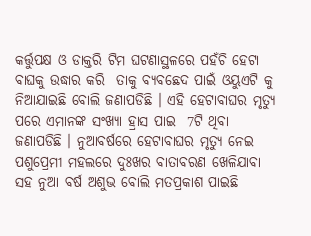କର୍ତ୍ତୁପକ୍ଷ ଓ ଡାକ୍ତରି ଟିମ ଘଟଣାସ୍ଥଳରେ ପହଁଚି ହେଟା ବାଘକୁ ଉଦ୍ଧାର କରି  ତାକୁ ବ୍ୟବଛେଦ ପାଇଁ ଓୟୁଏଟି କୁ ନିଆଯାଇଛି ବୋଲି ଜଣାପଡିଛି । ଏହି ହେଟାବାଘର ମୃତ୍ୟୁ ପରେ ଏମାନଙ୍କ ସଂଖ୍ୟା ହ୍ରାସ ପାଇ  7ଟି ଥିବା ଜଣାପଡିଛି । ନୁଆବର୍ଷରେ ହେଟାବାଘର ମୃତ୍ୟୁ ନେଇ ପଶୁପ୍ରେମୀ ମହଲରେ ଦୁଃଖର ବାତାବରଣ ଖେଳିଯାବା ସହ ନୁଆ ବର୍ଷ ଅଶୁଭ ବୋଲି ମତପ୍ରକାଶ ପାଇଛି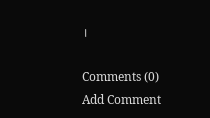।

Comments (0)
Add Comment